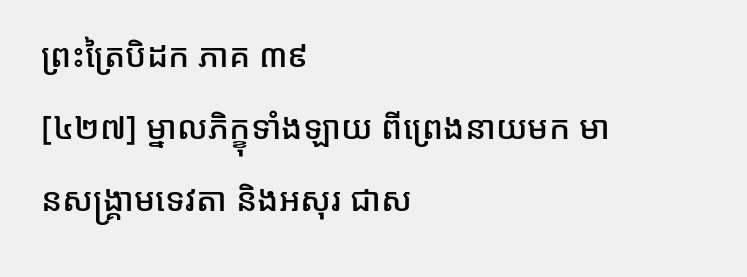ព្រះត្រៃបិដក ភាគ ៣៩
[៤២៧] ម្នាលភិក្ខុទាំងឡាយ ពីព្រេងនាយមក មានសង្គ្រាមទេវតា និងអសុរ ជាស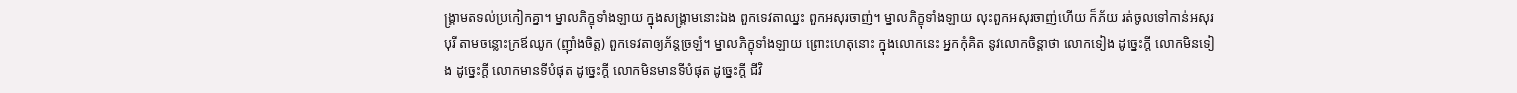ង្គ្រាមតទល់ប្រកៀកគ្នា។ ម្នាលភិក្ខុទាំងឡាយ ក្នុងសង្គ្រាមនោះឯង ពួកទេវតាឈ្នះ ពួកអសុរចាញ់។ ម្នាលភិក្ខុទាំងឡាយ លុះពួកអសុរចាញ់ហើយ ក៏ភ័យ រត់ចូលទៅកាន់អសុរបុរី តាមចន្លោះក្រឪឈូក (ញ៉ាំងចិត្ត) ពួកទេវតាឲ្យភ័ន្ដច្រឡំ។ ម្នាលភិក្ខុទាំងឡាយ ព្រោះហេតុនោះ ក្នុងលោកនេះ អ្នកកុំគិត នូវលោកចិន្ដាថា លោកទៀង ដូច្នេះក្ដី លោកមិនទៀង ដូច្នេះក្ដី លោកមានទីបំផុត ដូច្នេះក្ដី លោកមិនមានទីបំផុត ដូច្នេះក្ដី ជីវិ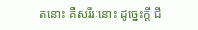តនោះ គឺសរីរៈនោះ ដូច្នេះក្ដី ជី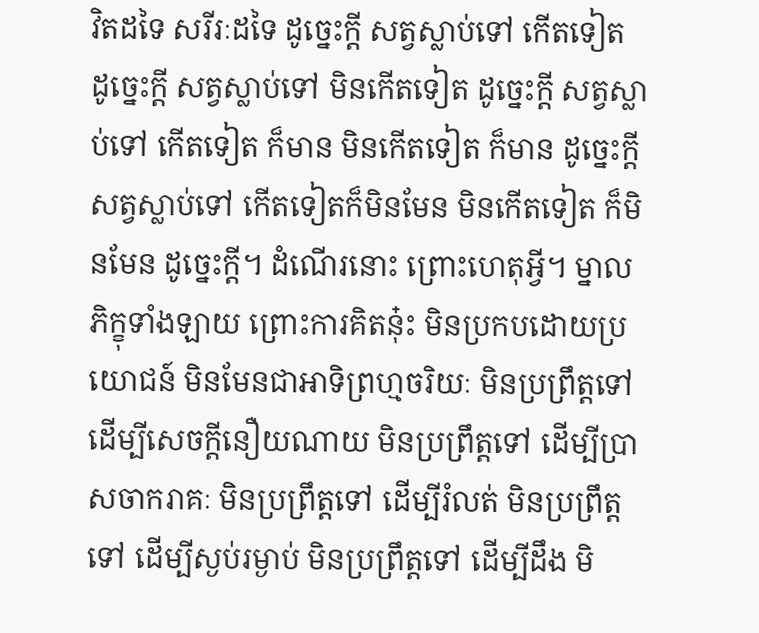វិតដទៃ សរីរៈដទៃ ដូច្នេះក្ដី សត្វស្លាប់ទៅ កើតទៀត ដូច្នេះក្ដី សត្វស្លាប់ទៅ មិនកើតទៀត ដូច្នេះក្ដី សត្វស្លាប់ទៅ កើតទៀត ក៏មាន មិនកើតទៀត ក៏មាន ដូច្នេះក្ដី សត្វស្លាប់ទៅ កើតទៀតក៏មិនមែន មិនកើតទៀត ក៏មិនមែន ដូច្នេះក្ដី។ ដំណើរនោះ ព្រោះហេតុអ្វី។ ម្នាលភិក្ខុទាំងឡាយ ព្រោះការគិតនុ៎ះ មិនប្រកបដោយប្រយោជន៍ មិនមែនជាអាទិព្រហ្មចរិយៈ មិនប្រព្រឹត្តទៅ ដើម្បីសេចក្ដីនឿយណាយ មិនប្រព្រឹត្តទៅ ដើម្បីប្រាសចាករាគៈ មិនប្រព្រឹត្តទៅ ដើម្បីរំលត់ មិនប្រព្រឹត្តទៅ ដើម្បីស្ងប់រម្ងាប់ មិនប្រព្រឹត្តទៅ ដើម្បីដឹង មិ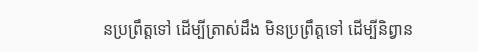នប្រព្រឹត្តទៅ ដើម្បីត្រាស់ដឹង មិនប្រព្រឹត្តទៅ ដើម្បីនិព្វាន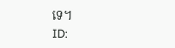ទេ។
ID: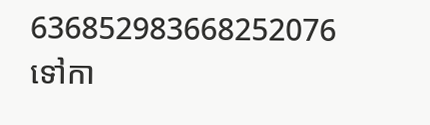636852983668252076
ទៅកា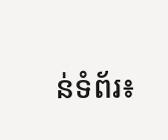ន់ទំព័រ៖